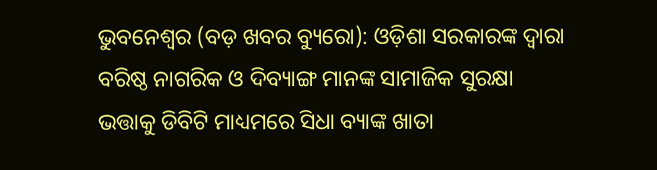ଭୁବନେଶ୍ୱର (ବଡ଼ ଖବର ବ୍ୟୁରୋ): ଓଡ଼ିଶା ସରକାରଙ୍କ ଦ୍ୱାରା ବରିଷ୍ଠ ନାଗରିକ ଓ ଦିବ୍ୟାଙ୍ଗ ମାନଙ୍କ ସାମାଜିକ ସୁରକ୍ଷା ଭତ୍ତାକୁ ଡିବିଟି ମାଧ୍ୟମରେ ସିଧା ବ୍ୟାଙ୍କ ଖାତା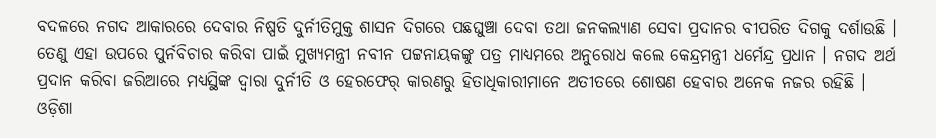ବଦଳରେ ନଗଦ ଆକାରରେ ଦେବାର ନିଷ୍ପତି ଦୁର୍ନୀତିମୁକ୍ତ ଶାସନ ଦିଗରେ ପଛଘୁଞ୍ଚା ଦେବା ତଥା ଜନକଲ୍ୟାଣ ସେବା ପ୍ରଦାନର ବୀପରିତ ଦିଗକୁ ଦର୍ଶାଉଛି । ତେଣୁ ଏହା ଉପରେ ପୁର୍ନବିଚାର କରିବା ପାଇଁ ମୁଖ୍ୟମନ୍ତ୍ରୀ ନବୀନ ପଟ୍ଟନାୟକଙ୍କୁ ପତ୍ର ମାଧ୍ୟମରେ ଅନୁରୋଧ କଲେ କେନ୍ଦ୍ରମନ୍ତ୍ରୀ ଧର୍ମେନ୍ଦ୍ର ପ୍ରଧାନ । ନଗଦ ଅର୍ଥ ପ୍ରଦାନ କରିବା ଜରିଆରେ ମଧ୍ୟସ୍ଥିଙ୍କ ଦ୍ୱାରା ଦୁର୍ନୀତି ଓ ହେରଫେର୍ କାରଣରୁ ହିତାଧିକାରୀମାନେ ଅତୀତରେ ଶୋଷଣ ହେବାର ଅନେକ ନଜର ରହିଛି । ଓଡ଼ିଶା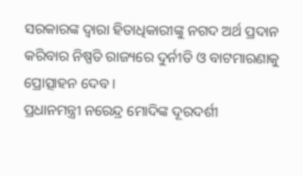ସରକାରଙ୍କ ଦ୍ୱାରା ହିତାଧିକାରୀଙ୍କୁ ନଗଦ ଅର୍ଥ ପ୍ରଦାନ କରିବାର ନିଷ୍ପତି ରାଜ୍ୟରେ ଦୁର୍ନୀତି ଓ ବାଟମାରଣାକୁ ପ୍ରୋତ୍ସାହନ ଦେବ ।
ପ୍ରଧାନମନ୍ତ୍ରୀ ନରେନ୍ଦ୍ର ମୋଦିଙ୍କ ଦୂରଦର୍ଶୀ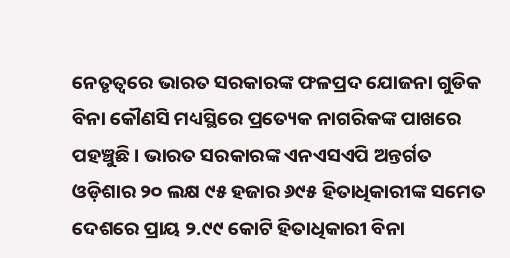ନେତୃତ୍ୱରେ ଭାରତ ସରକାରଙ୍କ ଫଳପ୍ରଦ ଯୋଜନା ଗୁଡିକ ବିନା କୌଣସି ମଧ୍ୟସ୍ଥିରେ ପ୍ରତ୍ୟେକ ନାଗରିକଙ୍କ ପାଖରେ ପହଞ୍ଚୁଛି । ଭାରତ ସରକାରଙ୍କ ଏନଏସଏପି ଅନ୍ତର୍ଗତ ଓଡ଼ିଶାର ୨୦ ଲକ୍ଷ ୯୫ ହଜାର ୬୯୫ ହିତାଧିକାରୀଙ୍କ ସମେତ ଦେଶରେ ପ୍ରାୟ ୨.୯୯ କୋଟି ହିତାଧିକାରୀ ବିନା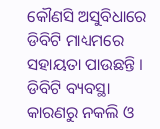କୌଣସି ଅସୁବିଧାରେ ଡିବିଟି ମାଧ୍ୟମରେ ସହାୟତା ପାଉଛନ୍ତି । ଡିବିଟି ବ୍ୟବସ୍ଥା କାରଣରୁ ନକଲି ଓ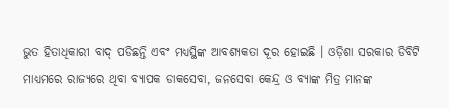ଭୁତ ହିତାଧିକାରୀ ବାଦ୍ ପଡିଛନ୍ତି ଏବଂ ମଧ୍ୟସ୍ଥିଙ୍କ ଆବଶ୍ୟକତା ଦୂର ହୋଇଛି । ଓଡ଼ିଶା ସରକାର ଡିବିଟି ମାଧ୍ୟମରେ ରାଜ୍ୟରେ ଥିବା ବ୍ୟାପକ ଡାକସେବା, ଜନସେବା କେନ୍ଦ୍ର ଓ ବ୍ୟାଙ୍କ ମିତ୍ର ମାନଙ୍କ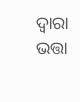ଦ୍ଵାରା ଭତ୍ତା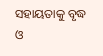ସହାୟତାକୁ ବୃଦ୍ଧ ଓ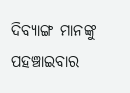ଦିବ୍ୟାଙ୍ଗ ମାନଙ୍କୁ ପହଞ୍ଚାଇବାର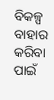ବିକଳ୍ପ ବାହାର କରିବା ପାଇଁ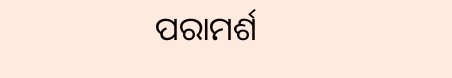ପରାମର୍ଶ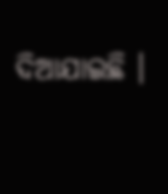ଦିଆଯାଇଛି ।